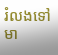រំលងទៅមា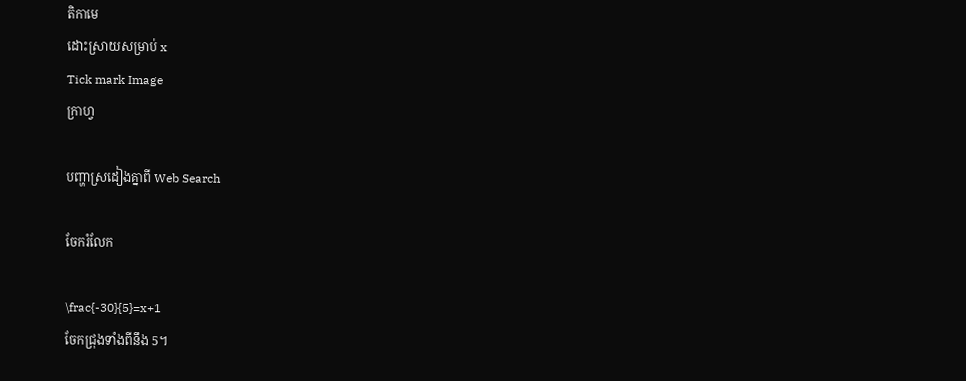តិកាមេ
ដោះស្រាយសម្រាប់ x
Tick mark Image
ក្រាហ្វ

បញ្ហាស្រដៀងគ្នាពី Web Search

ចែករំលែក

\frac{-30}{5}=x+1
ចែកជ្រុងទាំងពីនឹង 5។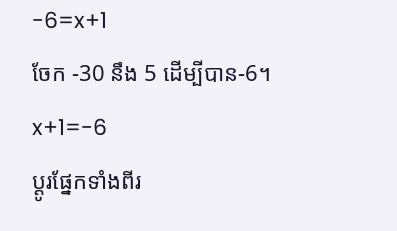-6=x+1
ចែក -30 នឹង 5 ដើម្បីបាន-6។
x+1=-6
ប្ដូរផ្នែកទាំងពីរ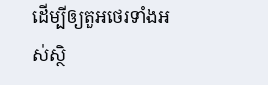ដើម្បីឲ្យតួអថេរទាំងអស់ស្ថិ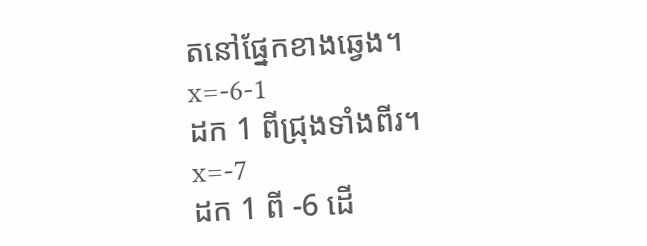តនៅផ្នែកខាងឆ្វេង។
x=-6-1
ដក 1 ពីជ្រុងទាំងពីរ។
x=-7
ដក 1 ពី -6 ដើ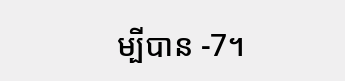ម្បីបាន -7។